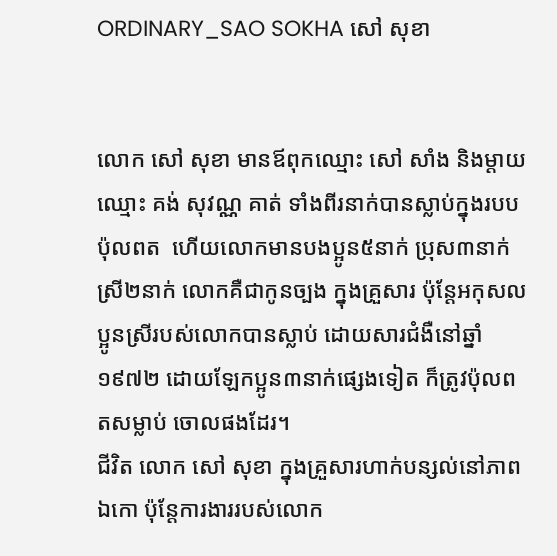ORDINARY_SAO SOKHA សៅ សុខា


លោក សៅ សុខា មានឪពុកឈ្មោះ សៅ សាំង និងម្ដាយឈ្មោះ គង់ សុវណ្ណ គាត់ ទាំងពីរនាក់បានស្លាប់ក្នុងរបបប៉ុលពត  ហើយលោកមានបងប្អូន៥នាក់ ប្រុស៣នាក់ ស្រី២នាក់ លោកគឺជាកូនច្បង ក្នុងគ្រួសារ ប៉ុន្តែអកុសលប្អូនស្រីរបស់លោកបានស្លាប់ ដោយសារជំងឺនៅឆ្នាំ១៩៧២ ដោយឡែកប្អូន៣នាក់ផ្សេងទៀត ក៏ត្រូវប៉ុលពតសម្លាប់ ចោលផងដែរ។
ជីវិត លោក សៅ សុខា ក្នុងគ្រួសារហាក់បន្សល់នៅភាពឯកោ ប៉ុន្តែការងាររបស់លោក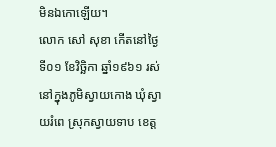មិនឯកោឡើយ។
លោក សៅ សុខា កើតនៅថ្ងៃទី០១ ខែវិច្ឆិកា ឆ្នាំ១៩៦១ រស់នៅក្នុងភូមិស្វាយកោង ឃុំស្វាយរំពេ ស្រុកស្វាយទាប ខេត្ត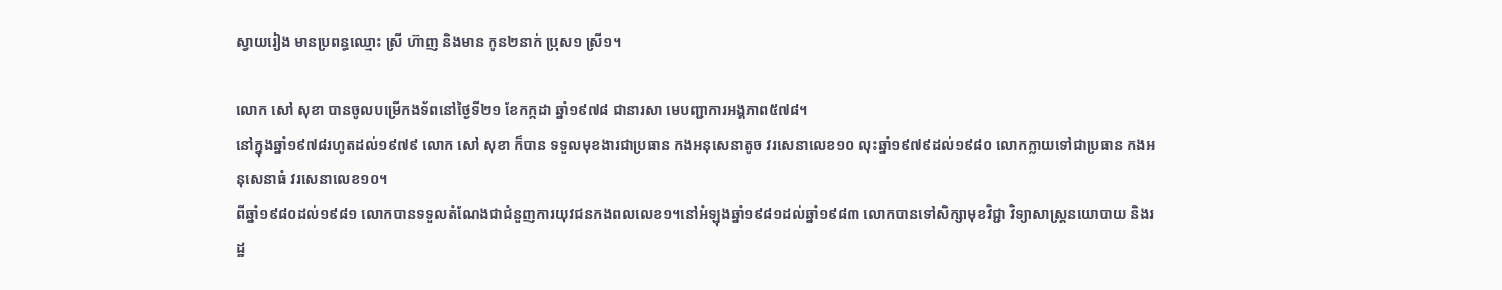ស្វាយរៀង មានប្រពន្ធឈ្មោះ ស្រី ហ៊ាញ និងមាន កូន២នាក់ ប្រុស១ ស្រី១។

លោក សៅ សុខា បានចូលបម្រើកងទ័ពនៅថ្ងៃទី២១ ខែកក្កដា ឆ្នាំ១៩៧៨ ជានារសា មេបញ្ជាការអង្គភាព៥៧៨។
នៅក្នុងឆ្នាំ១៩៧៨រហូតដល់១៩៧៩ លោក សៅ សុខា ក៏បាន ទទួលមុខងារជាប្រធាន កងអនុសេនាតូច វរសេនាលេខ១០ លុះឆ្នាំ១៩៧៩ដល់១៩៨០ លោកក្លាយទៅជាប្រធាន កងអនុសេនាធំ វរសេនាលេខ១០។
ពីឆ្នាំ១៩៨០ដល់១៩៨១ លោកបានទទួលតំណែងជាជំនួញការយុវជនកងពលលេខ១។នៅអំឡុងឆ្នាំ១៩៨១ដល់ឆ្នាំ១៩៨៣ លោកបានទៅសិក្សាមុខវិជ្ជា វិទ្យាសាស្រ្តនយោបាយ និងរដ្ឋ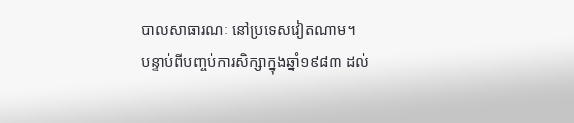បាលសាធារណៈ នៅប្រទេសវៀតណាម។
បន្ទាប់ពីបញ្ចប់ការសិក្សាក្នុងឆ្នាំ១៩៨៣ ដល់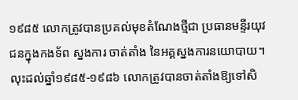១៩៨៥ លោកត្រូវបានប្រគល់មុខតំណែងថ្មីជា ប្រធានមន្ទីរយុវជនក្នុងកងទ័ព ស្នងការ ចាត់តាំង នៃអគ្គស្នងការនយោបាយ។
លុះដល់ឆ្នាំ១៩៨៥-១៩៨៦ លោកត្រូវបានចាត់តាំងឱ្យទៅសិ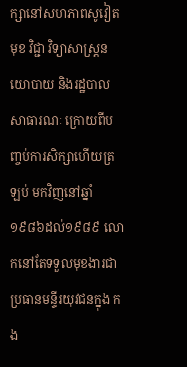ក្សានៅសហភាពសូវៀត មុខ វិជ្ជា វិទ្យាសាស្ត្រនយោបាយ និងរដ្ឋបាលសាធារណៈ ក្រោយពីបញ្ចប់ការសិក្សាហើយត្រឡប់ មកវិញនៅឆ្នាំ១៩៨៦ដល់១៩៨៩ លោកនៅតែទទួលមុខងារជាប្រធានមន្ទីរយុវជនក្នុង កង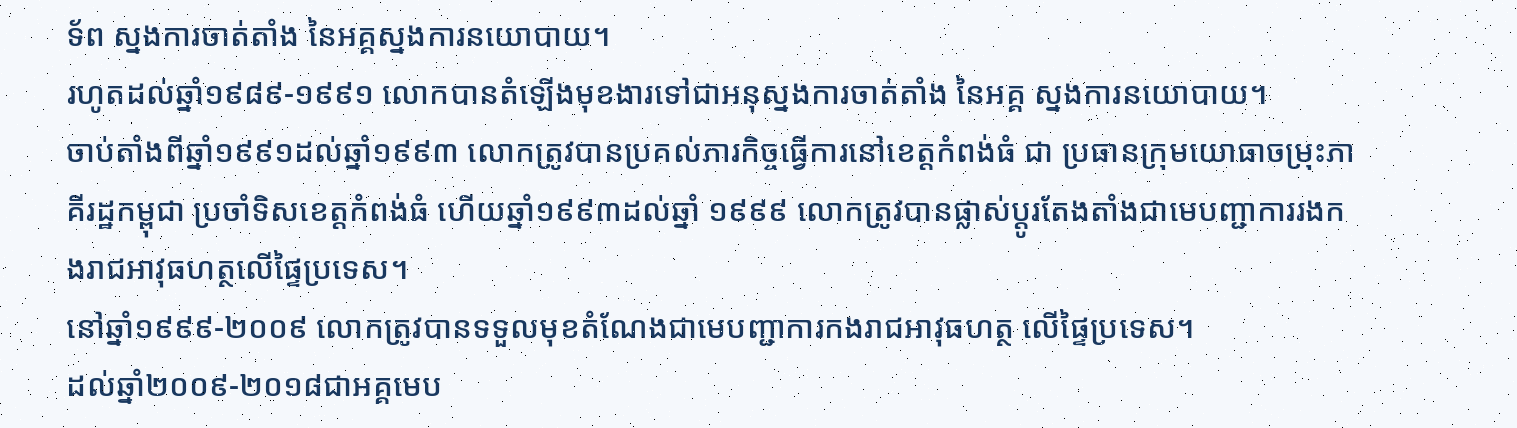ទ័ព ស្នងការចាត់តាំង នៃអគ្គស្នងការនយោបាយ។
រហូតដល់ឆ្នាំ១៩៨៩-១៩៩១ លោកបានតំឡើងមុខងារទៅជាអនុស្នងការចាត់តាំង នៃអគ្គ ស្នងការនយោបាយ។
ចាប់តាំងពីឆ្នាំ១៩៩១ដល់ឆ្នាំ១៩៩៣ លោកត្រូវបានប្រគល់ភារកិច្ចធ្វើការនៅខេត្តកំពង់ធំ ជា ប្រធានក្រុមយោធាចម្រុះភាគីរដ្ឋកម្ពុជា ប្រចាំទិសខេត្តកំពង់ធំ ហើយឆ្នាំ១៩៩៣ដល់ឆ្នាំ ១៩៩៩ លោកត្រូវបានផ្លាស់ប្តូរតែងតាំងជាមេបញ្ជាការរងកងរាជអាវុធហត្ថលើផ្ទៃប្រទេស។
នៅឆ្នាំ១៩៩៩-២០០៩ លោកត្រូវបានទទួលមុខតំណែងជាមេបញ្ជាការកងរាជអាវុធហត្ថ លើផ្ទៃប្រទេស។
ដល់ឆ្នាំ២០០៩-២០១៨ជាអគ្គមេប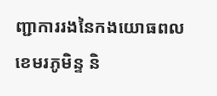ញ្ជាការរងនៃកងយោធពលខេមរភូមិន្ទ និ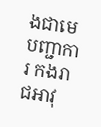ងជាមេបញ្ជាការ កងរាជអាវុ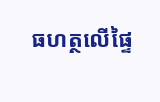ធហត្ថលើផ្ទៃ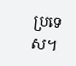ប្រទេស។